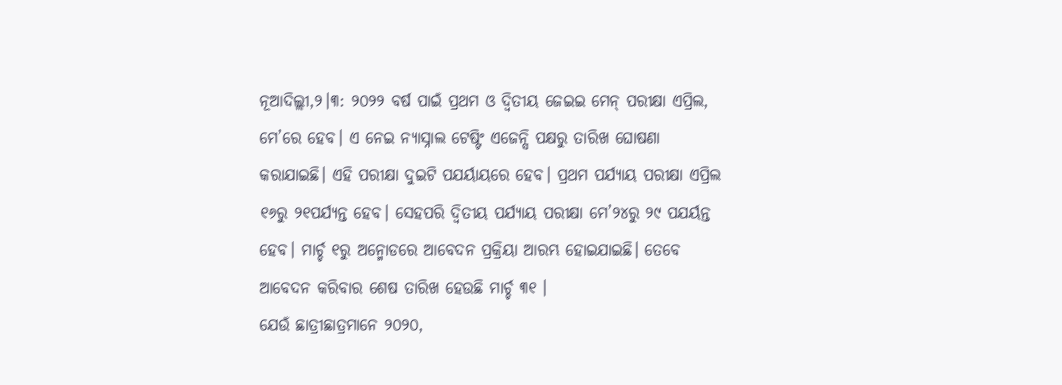ନୂଆଦିଲ୍ଲୀ,୨।୩: ୨୦୨୨ ବର୍ଷ ପାଇଁ ପ୍ରଥମ ଓ ଦ୍ୱିତୀୟ ଜେଇଇ ମେନ୍ ପରୀକ୍ଷା ଏପ୍ରିଲ, ମେ’ରେ ହେବ। ଏ ନେଇ ନ୍ୟାସ୍ନାଲ ଟେଷ୍ଟିଂ ଏଜେନ୍ସି ପକ୍ଷରୁ ତାରିଖ ଘୋଷଣା କରାଯାଇଛି। ଏହି ପରୀକ୍ଷା ଦୁଇଟି ପଯର୍ୟାୟରେ ହେବ। ପ୍ରଥମ ପର୍ଯ୍ୟାୟ ପରୀକ୍ଷା ଏପ୍ରିଲ ୧୬ରୁ ୨୧ପର୍ଯ୍ୟନ୍ତ ହେବ। ସେହପରି ଦ୍ୱିତୀୟ ପର୍ଯ୍ୟାୟ ପରୀକ୍ଷା ମେ’୨୪ରୁ ୨୯ ପଯର୍ୟନ୍ତ ହେବ। ମାର୍ଚ୍ଚ ୧ରୁ ଅନ୍ମୋଡରେ ଆବେଦନ ପ୍ରକ୍ରିୟା ଆରମ୍ଭ ହୋଇଯାଇଛି। ତେବେ ଆବେଦନ କରିବାର ଶେଷ ତାରିଖ ହେଉଛି ମାର୍ଚ୍ଚ ୩୧ ।
ଯେଉଁ ଛାତ୍ରୀଛାତ୍ରମାନେ ୨୦୨୦,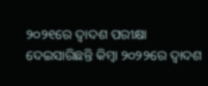୨୦୨୧ରେ ଦ୍ୱାଦଶ ପରୀକ୍ଷା ଦେଇସାରିଛନ୍ତି କିମ୍ବା ୨୦୨୨ରେ ଦ୍ୱାଦଶ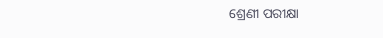ଶ୍ରେଣୀ ପରୀକ୍ଷା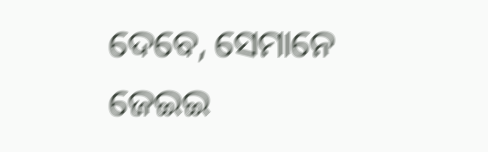ଦେବେ, ସେମାନେ ଜେଇଇ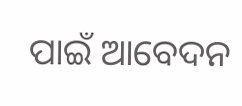ପାଇଁ ଆବେଦନ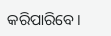କରିପାରିବେ।